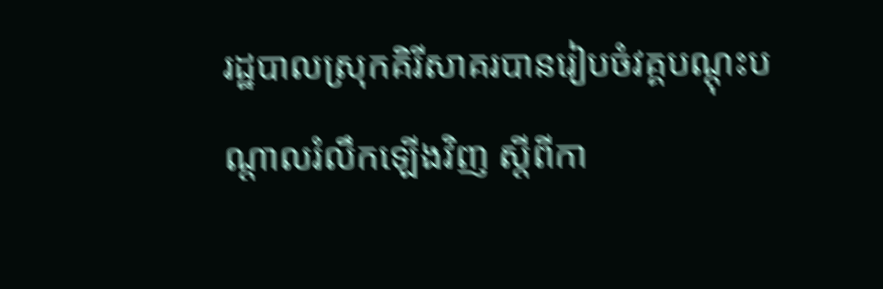រដ្ឋបាលស្រុកគិរីសាគរបានរៀបចំវគ្គបណ្ដុះបណ្ដាលរំលឹកឡើងវិញ ស្ដីពីកា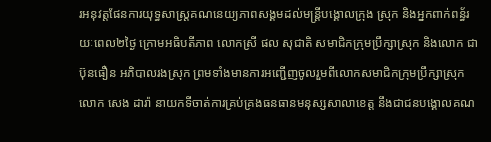រអនុវត្តផែនការយុទ្ធសាស្រ្ដគណនេយ្យភាពសង្គមដល់មន្រ្ដីបង្គោលក្រុង ស្រុក និងអ្នកពាក់ពន្ធ័រយៈពេល២ថ្ងៃ ក្រោមអធិបតីភាព លោកស្រី ផល សុជាតិ សមាជិកក្រុមប្រឹក្សាស្រុក និងលោក ជា ប៊ុនធឿន អភិបាលរងស្រុក ព្រមទាំងមានការអញ្ជើញចូលរួមពីលោកសមាជិកក្រុមប្រឹក្សាស្រុក លោក សេង ដារ៉ា នាយកទីចាត់ការគ្រប់គ្រងធនធានមនុស្សសាលាខេត្ត នឹងជាជនបង្គោលគណ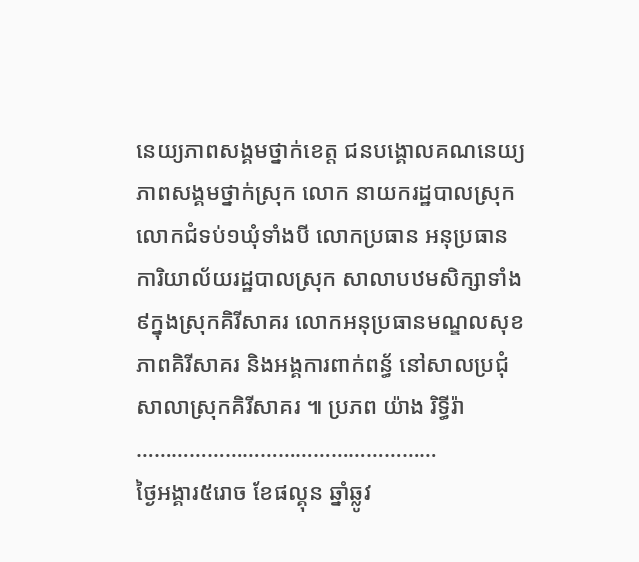នេយ្យភាពសង្គមថ្នាក់ខេត្ត ជនបង្គោលគណនេយ្យភាពសង្គមថ្នាក់ស្រុក លោក នាយករដ្ឋបាលស្រុក លោកជំទប់១ឃុំទាំងបី លោកប្រធាន អនុប្រធាន ការិយាល័យរដ្ឋបាលស្រុក សាលាបឋមសិក្សាទាំង៩ក្នុងស្រុកគិរីសាគរ លោកអនុប្រធានមណ្ឌលសុខភាពគិរីសាគរ និងអង្គការពាក់ពន្ធ័ នៅសាលប្រជុំសាលាស្រុកគិរីសាគរ ៕ ប្រភព យ៉ាង រិទ្ធីរ៉ា
……………………………………………
ថ្ងៃអង្គារ៥រោច ខែផល្គុន ឆ្នាំឆ្លូវ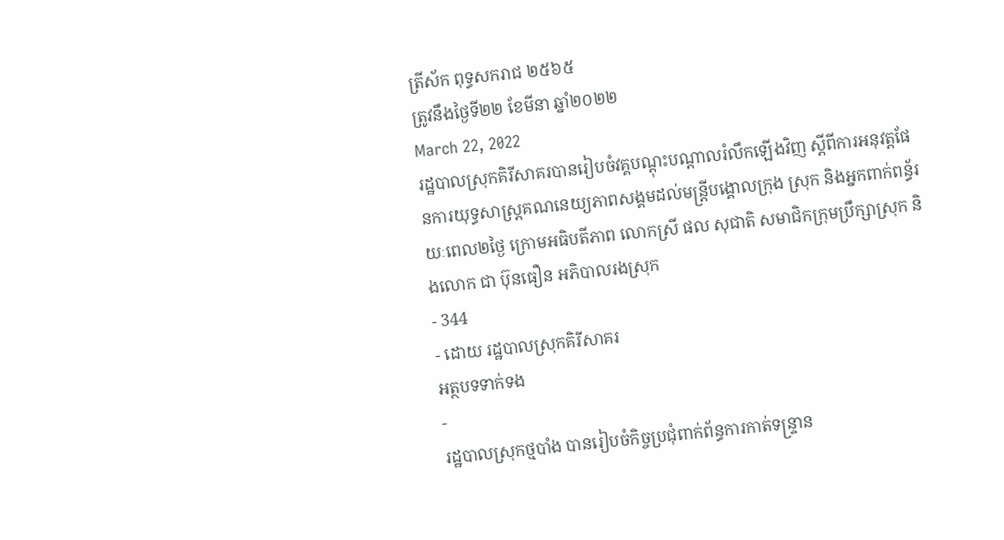ត្រីស័ក ពុទ្ធសករាជ ២៥៦៥
ត្រូវនឹងថ្ងៃទី២២ ខែមីនា ឆ្នាំ២០២២
March 22, 2022
រដ្ឋបាលស្រុកគិរីសាគរបានរៀបចំវគ្គបណ្ដុះបណ្ដាលរំលឹកឡើងវិញ ស្ដីពីការអនុវត្តផែនការយុទ្ធសាស្រ្ដគណនេយ្យភាពសង្គមដល់មន្រ្ដីបង្គោលក្រុង ស្រុក និងអ្នកពាក់ពន្ធ័រយៈពេល២ថ្ងៃ ក្រោមអធិបតីភាព លោកស្រី ផល សុជាតិ សមាជិកក្រុមប្រឹក្សាស្រុក និងលោក ជា ប៊ុនធឿន អភិបាលរងស្រុក
- 344
- ដោយ រដ្ឋបាលស្រុកគិរីសាគរ
អត្ថបទទាក់ទង
-
រដ្ឋបាលស្រុកថ្មបាំង បានរៀបចំកិច្ចប្រជុំពាក់ព័ន្ធការកាត់ទន្ទ្រាន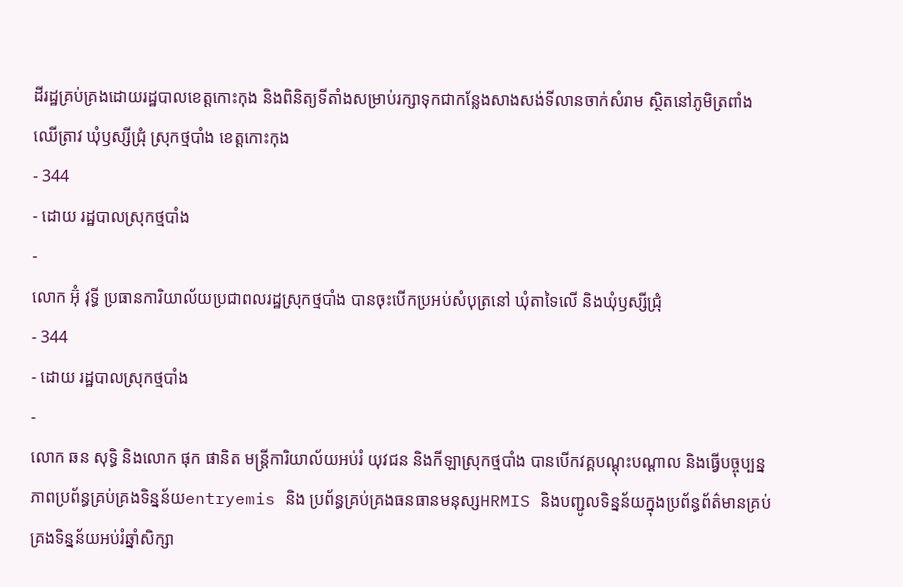ដីរដ្ឋគ្រប់គ្រងដោយរដ្ឋបាលខេត្តកោះកុង និងពិនិត្យទីតាំងសម្រាប់រក្សាទុកជាកន្លែងសាងសង់ទីលានចាក់សំរាម ស្ថិតនៅភូមិត្រពាំងឈើត្រាវ ឃុំឫស្សីជ្រុំ ស្រុកថ្មបាំង ខេត្តកោះកុង
- 344
- ដោយ រដ្ឋបាលស្រុកថ្មបាំង
-
លោក អ៊ុំ វុទ្ធី ប្រធានការិយាល័យប្រជាពលរដ្ឋស្រុកថ្មបាំង បានចុះបើកប្រអប់សំបុត្រនៅ ឃុំតាទៃលើ និងឃុំឫស្សីជ្រុំ
- 344
- ដោយ រដ្ឋបាលស្រុកថ្មបាំង
-
លោក ឆន សុទ្ធិ និងលោក ផុក ផានិត មន្រ្តីការិយាល័យអប់រំ យុវជន និងកីឡាស្រុកថ្មបាំង បានបើកវគ្គបណ្តុះបណ្តាល និងធ្វើបច្ចុប្បន្នភាពប្រព័ន្ធគ្រប់គ្រងទិន្នន័យentryemis និង ប្រព័ន្ធគ្រប់គ្រងធនធានមនុស្សHRMIS និងបញ្ជូលទិន្នន័យក្នុងប្រព័ន្ធព័ត៌មានគ្រប់គ្រងទិន្នន័យអប់រំឆ្នាំសិក្សា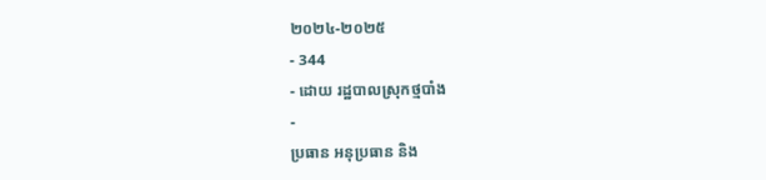២០២៤-២០២៥
- 344
- ដោយ រដ្ឋបាលស្រុកថ្មបាំង
-
ប្រធាន អនុប្រធាន និង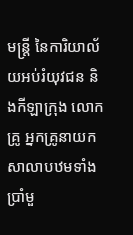មន្ត្រី នៃការិយាល័យអប់រំយុវជន និងកីឡាក្រុង លោកគ្រូ អ្នកគ្រូនាយកសាលាបឋមទាំងប្រាំមួ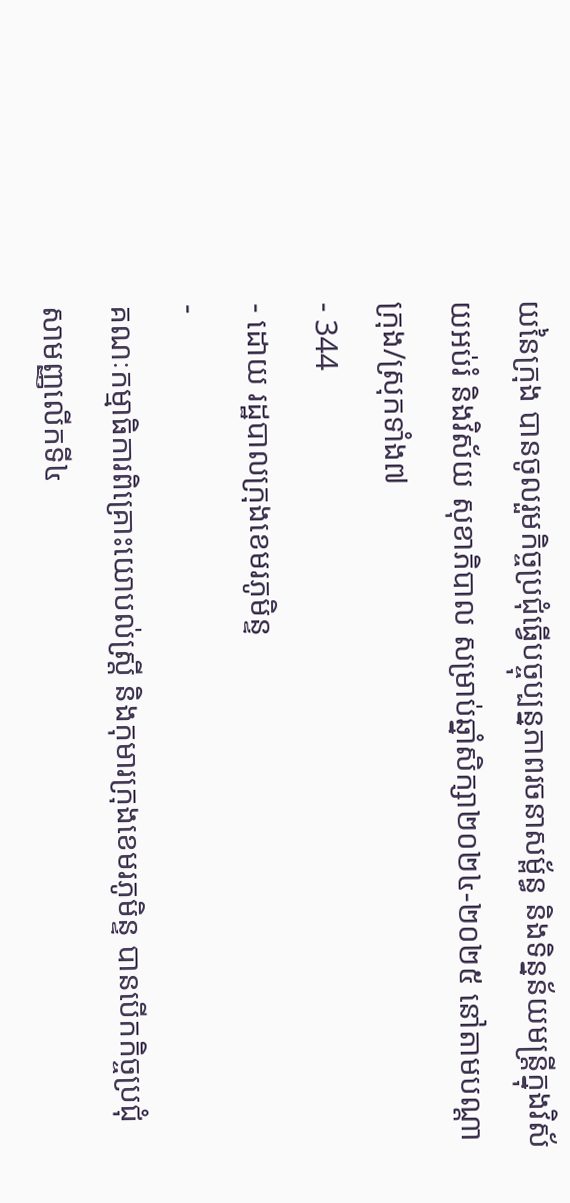យនៃក្រុង បានចូលរួមកិច្ចប្រជុំធ្វើបច្ចុប្បន្នភាពរចនាសម្ព័ន្ធ និងទិន្នន័យមន្ត្រីក្នុងវិស័យអប់រំ និងវិស័យ សុខាភិបាល សម្រាប់ឆ្នាំសិក្សា២០២៤-២០២៥ នៅតាមបណ្តាក្រុង/ស្រុកទាំង៧
- 344
- ដោយ រដ្ឋបាលក្រុងខេមរភូមិន្ទ
-
គណៈកម្មាធិការពិគ្រោះយោបល់ស្ត្រី និងកុមារក្រុងខេមរភូមិន្ទ បានបើកកិច្ចប្រជុំសាមញ្ញលើកទី៤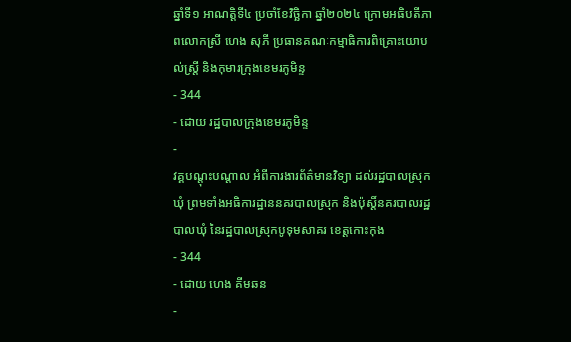ឆ្នាំទី១ អាណត្តិទី៤ ប្រចាំខែវិច្ឆិកា ឆ្នាំ២០២៤ ក្រោមអធិបតីភាពលោកស្រី ហេង សុភី ប្រធានគណៈកម្មាធិការពិគ្រោះយោបល់ស្ត្រី និងកុមារក្រុងខេមរភូមិន្ទ
- 344
- ដោយ រដ្ឋបាលក្រុងខេមរភូមិន្ទ
-
វគ្គបណ្តុះបណ្តាល អំពីការងារព័ត៌មានវិទ្យា ដល់រដ្ឋបាលស្រុក ឃុំ ព្រមទាំងអធិការដ្ឋាននគរបាលស្រុក និងប៉ុស្តិ៍នគរបាលរដ្ឋបាលឃុំ នៃរដ្ឋបាលស្រុកបូទុមសាគរ ខេត្តកោះកុង
- 344
- ដោយ ហេង គីមឆន
-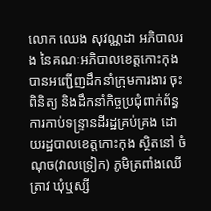លោក ឈេង សុវណ្ណដា អភិបាលរង នៃគណៈអភិបាលខេត្តកោះកុង បានអញ្ជើញដឹកនាំក្រុមការងារ ចុះពិនិត្យ និងដឹកនាំកិច្ចប្រជុំពាក់ព័ន្ធការកាប់ទន្ទ្រានដីរដ្ឋគ្រប់គ្រង ដោយរដ្ឋបាលខេត្តកោះកុង ស្ថិតនៅ ចំណុច(វាលទ្រៀក) ភូមិត្រពាំងឈើត្រាវ ឃុំឬស្សី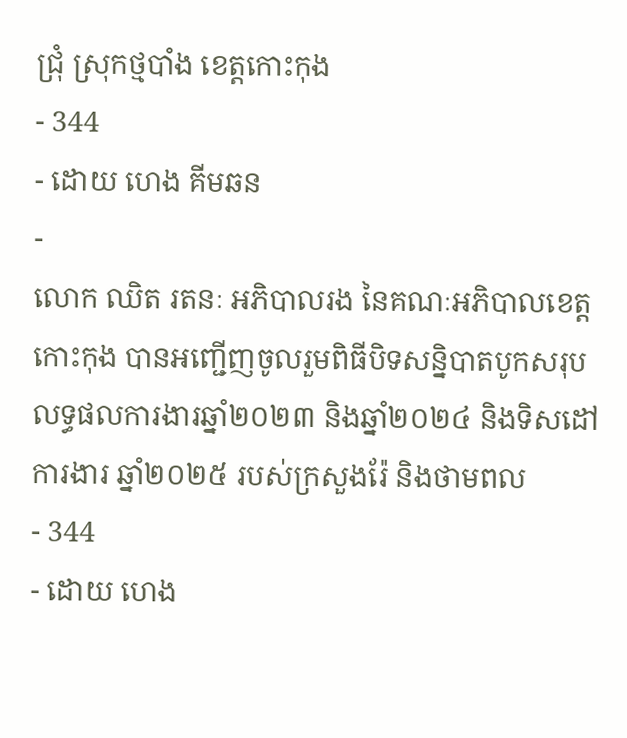ជ្រុំ ស្រុកថ្មបាំង ខេត្តកោះកុង
- 344
- ដោយ ហេង គីមឆន
-
លោក ឈិត រតនៈ អភិបាលរង នៃគណៈអភិបាលខេត្តកោះកុង បានអញ្ជើញចូលរួមពិធីបិទសន្និបាតបូកសរុបលទ្ធផលការងារឆ្នាំ២០២៣ និងឆ្នាំ២០២៤ និងទិសដៅការងារ ឆ្នាំ២០២៥ របស់ក្រសួងរ៉ែ និងថាមពល
- 344
- ដោយ ហេង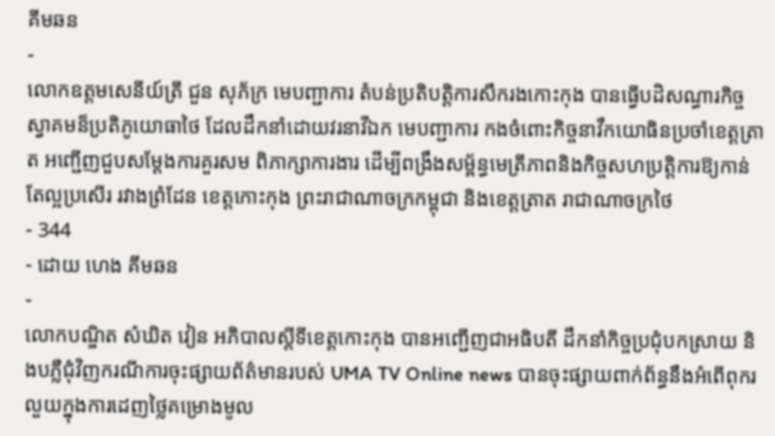គីមឆន
-
លោកឧត្តមសេនីយ៍ត្រី ជួន សុភ័ក្រ មេបញ្ជាការ តំបន់ប្រតិបត្តិការសឹករងកោះកុង បានធ្វើបដិសណ្ធារកិច្ចស្វាគមន៏ប្រតិភូយោធាថៃ ដែលដឹកនាំដោយវរនាវីឯក មេបញ្ជាការ កងចំពោះកិច្ចនាវឹកយោធិនប្រចាំខេត្តត្រាត អញ្ជើញជួបសម្តែងការគួរសម ពិភាក្សាការងារ ដើម្បីពង្រឹងសម្ព័ន្ធមេត្រីភាពនិងកិច្ចសហប្រតិ្តការឱ្យកាន់តែល្អប្រសើរ រវាងព្រំដែន ខេត្តកោះកុង ព្រះរាជាណាចក្រកម្ពុជា និងខេត្តត្រាត រាជាណាចក្រថៃ
- 344
- ដោយ ហេង គីមឆន
-
លោកបណ្ឌិត សំឃិត វៀន អភិបាលស្តីទីខេត្តកោះកុង បានអញ្ជើញជាអធិបតី ដឹកនាំកិច្ចប្រជុំបកស្រាយ និងបភ្លឺជុំវិញករណីការចុះផ្សាយព័ត៌មានរបស់ UMA TV Online news បានចុះផ្សាយពាក់ព័ន្ធនឹងអំពើពុករលួយក្នុងការដេញថ្លៃគម្រោងមូល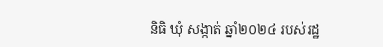និធិ ឃុំ សង្កាត់ ឆ្នាំ២០២៤ របស់រដ្ឋ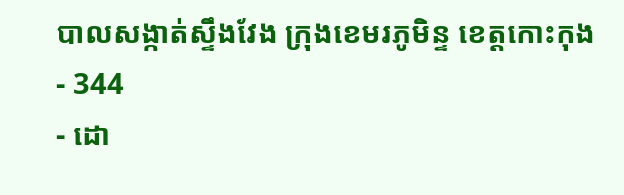បាលសង្កាត់ស្ទឹងវែង ក្រុងខេមរភូមិន្ទ ខេត្តកោះកុង
- 344
- ដោ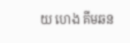យ ហេង គីមឆន